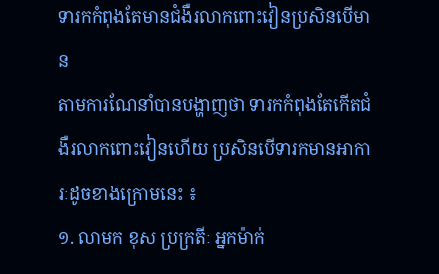ទារកកំពុងតែមានជំងឺរលាកពោះវៀនប្រសិនបើមាន
តាមការណែនាំបានបង្ហាញថា ទារកកំពុងតែកើតជំងឺរលាកពោះវៀនហើយ ប្រសិនបើទារកមានអាការៈដូចខាងក្រោមនេះ ៖
១. លាមក ខុស ប្រក្រតីៈ អ្នកម៉ាក់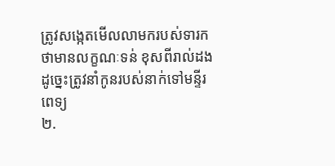ត្រូវសង្កេតមើលលាមករបស់ទារក ថាមានលក្ខណៈទន់ ខុសពីរាល់ដង ដូច្នេះត្រូវនាំកូនរបស់នាក់ទៅមន្ទីរពេទ្យ
២.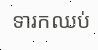ទារកឈប់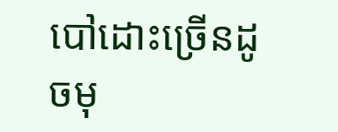បៅដោះច្រើនដូចមុ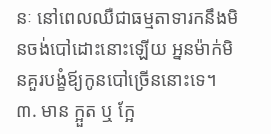នៈ នៅពេលឈឺជាធម្មតាទារកនឹងមិនចង់បៅដោះនោះឡើយ អ្ននម៉ាក់មិនគួរបង្ខំឪ្យកូនបៅច្រើននោះទេ។
៣. មាន ក្អួត ឬ ក្អែ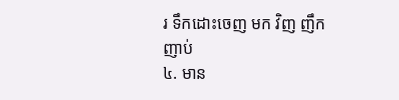រ ទឹកដោះចេញ មក វិញ ញឹកញាប់
៤. មាន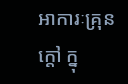អាការៈគ្រុនក្តៅ ក្នុ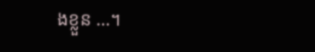ងខ្លួន …។